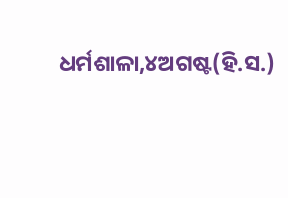ଧର୍ମଶାଳା,୪ଅଗଷ୍ଟ(ହି.ସ.)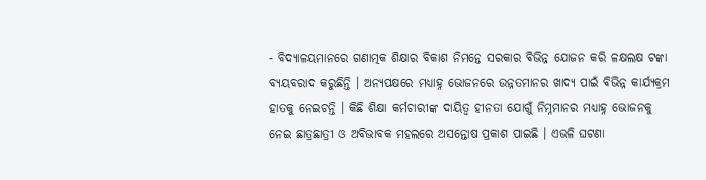- ବିଦ୍ୟାଳୟମାନରେ ଗଣାତ୍ମକ ଶିକ୍ଷାର ବିକାଶ ନିମନ୍ତେ ସରକାର ବିଭିନ୍ନ ଯୋଜନ କରି ଳକ୍ଷଲକ୍ଷ ଟଙ୍କା ବ୍ୟୟବରାଦ କରୁଛିନ୍ତି । ଅନ୍ୟପକ୍ଷରେ ମଧ୍ୟାହ୍ନ ଭୋଜନରେ ଉନ୍ନତମାନର ଖାଦ୍ୟ ପାଇଁ ବିଭିନ୍ନ କାର୍ଯ୍ୟକ୍ରମ ହାତକୁ ନେଇଚନ୍ତି । କିଛି ଶିକ୍ଷା କର୍ମଚାରୀଙ୍କ ଦାୟିତ୍ୱ ହୀନତା ଯୋଗୁଁ ନିମ୍ନମାନର ମଧ୍ୟାହ୍ନ ଭୋଜନକୁ ନେଇ ଛାତ୍ରଛାତ୍ରୀ ଓ ଅବିଭାବକ ମହଲରେ ଅସନ୍ତୋଷ ପ୍ରକାଶ ପାଇଛି । ଏଭଳି ଘଟଣା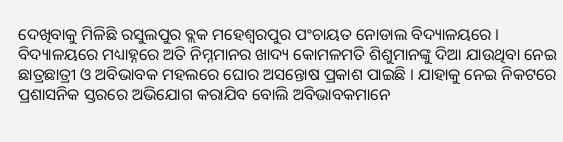ଦେଖିବାକୁ ମିଳିଛି ରସୁଲପୁର ବ୍ଲକ ମହେଶ୍ୱରପୁର ପଂଚାୟତ ନୋଡାଲ ବିଦ୍ୟାଳୟରେ । ବିଦ୍ୟାଳୟରେ ମଧ୍ୟାହ୍ନରେ ଅତି ନିମ୍ନମାନର ଖାଦ୍ୟ କୋମଳମତି ଶିଶୁମାନଙ୍କୁ ଦିଆ ଯାଉଥିବା ନେଇ ଛାତ୍ରଛାତ୍ରୀ ଓ ଅବିଭାବକ ମହଲରେ ଘୋର ଅସନ୍ତୋଷ ପ୍ରକାଶ ପାଇଛି । ଯାହାକୁ ନେଇ ନିକଟରେ ପ୍ରଶାସନିକ ସ୍ତରରେ ଅଭିଯୋଗ କରାଯିବ ବୋଲି ଅବିଭାବକମାନେ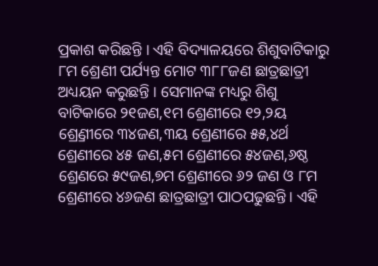ପ୍ରକାଶ କରିଛନ୍ତି । ଏହି ବିଦ୍ୟାଳୟରେ ଶିଶୁବାଟିକାରୁ ୮ମ ଶ୍ରେଣୀ ପର୍ଯ୍ୟନ୍ତ ମୋଟ ୩୮୮ଜଣ ଛାତ୍ରଛାତ୍ରୀ ଅଧ୍ୟୟନ କରୁଛନ୍ତି । ସେମାନଙ୍କ ମଧ୍ୟରୁ ଶିଶୁ ବାଟିକାରେ ୨୧ଜଣ,୧ମ ଶ୍ରେଣୀରେ ୧୨,୨ୟ ଶ୍ର୍ରେଣୀରେ ୩୪ଜଣ,୩ୟ ଶ୍ରେଣୀରେ ୫୫,୪ର୍ଥ ଶ୍ରେଣୀରେ ୪୫ ଜଣ,୫ମ ଶ୍ରେଣୀରେ ୫୪ଜଣ,୬ଷ୍ଠ ଶ୍ରେଣରେ ୫୯ଜଣ,୭ମ ଶ୍ରେଣୀରେ ୬୨ ଜଣ ଓ ୮ମ ଶ୍ରେଣୀରେ ୪୬ଜଣ ଛାତ୍ରଛାତ୍ରୀ ପାଠପଢୁଛନ୍ତି । ଏହି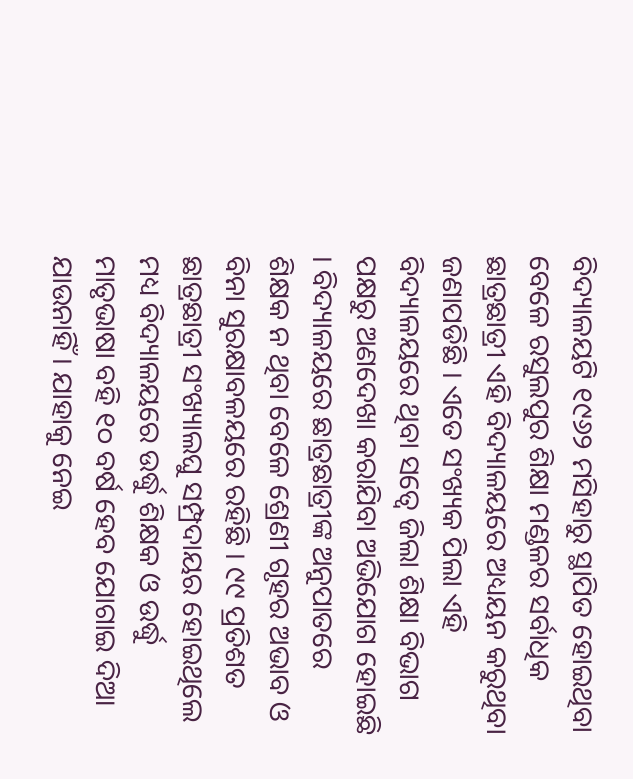ବିଦ୍ୟାଳୟଟି ୧୯୬୨ ମସିହାରୁ ସ୍ଥାପିତ ହୋଇଥିବା ବେଳେ ରସୁଲପୁର ଶିକ୍ଷା ମଣ୍ଡଳର ସର୍ବାଧିକ ଛାତ୍ରଛାତ୍ରୀ ଏହି ବିଦ୍ୟାଳୟରେ ଅଧ୍ୟୟନ କରୁଥିବା ଜଣାପଡିଛି । ଏତେ ସଂଖ୍ୟକ ପିଲା ଏହି ବିଦ୍ୟାଳୟରେ ଥିବା ସତ୍ୱେ ଜିଲା ଶିକ୍ଷା ବିଭାଗ ପକ୍ଷରୁ ଅଣଦେଖା କରାଯିବା ଅଭିଯୋଗ ହୋଇଛି । ବିଦ୍ୟାଳୟରେ ଛାତ୍ରଛାତ୍ରୀଙ୍କ ଅନୁପାତରେ ଶିକ୍ଷକ ନ ଥିବା ବେଳେ ଶ୍ରେଣୀ ଗୃହର ଅଭାବ ଓ ବିନା ସୁରକ୍ଷାବଳୟରେ ରହିଛି । ୯୯ ପ୍ରତିଶତ ଛାତ୍ରଛାତ୍ରୀ ସଂଖ୍ୟାଲଘୁ ସମ୍ପ୍ରଦାୟର ହୋଇଥିଲେ ମଧ୍ୟ ବିଦ୍ୟାଳୟରେ ଉର୍ଦ୍ଧୁ ଶିକ୍ଷକ ଓ ଉର୍ଦ୍ଧୁ ମାତୃଭାଷା ବହି ୧୦ ବର୍ଷ ହେବ ଯୋଗାଇ ଦିଆ ଯାଉନାହିଁ । ଯାହାକୁ ନେଇ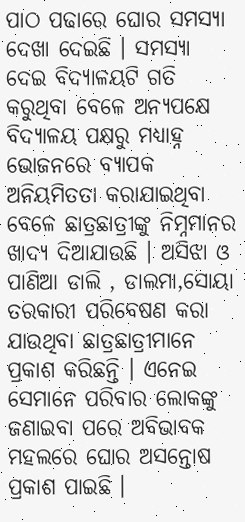ପାଠ ପଢାରେ ଘୋର ସମସ୍ୟା ଦେଖା ଦେଇଛି । ସମସ୍ୟା ଦେଇ ବିଦ୍ୟାଳୟଟି ଗତି କରୁଥିବା ବେଳେ ଅନ୍ୟପକ୍ଷେ ବିଦ୍ୟାଳୟ ପକ୍ଷରୁ ମଧ୍ୟାହ୍ନ ଭୋଜନରେ ବ୍ୟାପକ ଅନିୟମିତତା କରାଯାଇଥିବା ବେଳେ ଛାତ୍ରଛାତ୍ରୀଙ୍କୁ ନିମ୍ନମାନର ଖାଦ୍ୟ ଦିଆଯାଉଛି । ଅସିଝା ଓ ପାଣିଆ ଡାଲି , ଡାଲମା,ସୋୟା ତରକାରୀ ପରିବେଷଣ କରା ଯାଉଥିବା ଛାତ୍ରଛାତ୍ରୀମାନେ ପ୍ରକାଶ କରିଛନ୍ତି । ଏନେଇ ସେମାନେ ପରିବାର ଲୋକଙ୍କୁ ଜଣାଇବା ପରେ ଅବିଭାବକ ମହଲରେ ଘୋର ଅସନ୍ତୋଷ ପ୍ରକାଶ ପାଇଛି ।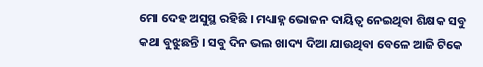ମୋ ଦେହ ଅସୁସ୍ଥ ରହିଛି । ମଧ୍ୟାହ୍ନ ଭୋଜନ ଦାୟିତ୍ୱ ନେଇଥିବା ଶିକ୍ଷକ ସବୁ କଥା ବୁଝୁଛନ୍ତି । ସବୁ ଦିନ ଭଲ ଖାଦ୍ୟ ଦିଆ ଯାଉଥିବା ବେଳେ ଆଜି ଟିକେ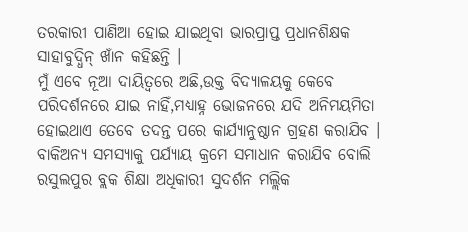ତରକାରୀ ପାଣିଆ ହୋଇ ଯାଇଥିବା ଭାରପ୍ରାପ୍ତ ପ୍ରଧାନଶିକ୍ଷକ ସାହାବୁଦ୍ଧିନ୍ ଖାଁନ କହିଛନ୍ତି ।
ମୁଁ ଏବେ ନୂଆ ଦାୟିତ୍ୱରେ ଅଛି,ଉକ୍ତ ବିଦ୍ୟାଳୟକୁ କେବେ ପରିଦର୍ଶନରେ ଯାଇ ନାହିଁ,ମଧ୍ୟାହ୍ନ ଭୋଜନରେ ଯଦି ଅନିମୟମିତା ହୋଇଥାଏ ତେବେ ତଦନ୍ତ ପରେ କାର୍ଯ୍ୟାନୁଷ୍ଠାନ ଗ୍ରହଣ କରାଯିବ । ବାକିଅନ୍ୟ ସମସ୍ୟାକୁ ପର୍ଯ୍ୟାୟ କ୍ରମେ ସମାଧାନ କରାଯିବ ବୋଲି ରସୁଲପୁର ବ୍ଲକ ଶିକ୍ଷା ଅଧିକାରୀ ସୁଦର୍ଶନ ମଲ୍ଲିକ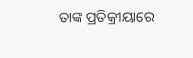ତାଙ୍କ ପ୍ରତିକ୍ରୀୟାରେ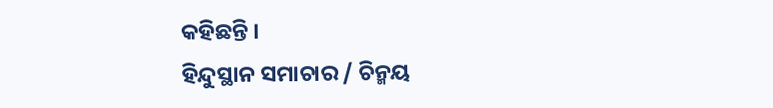କହିଛନ୍ତି ।
ହିନ୍ଦୁସ୍ଥାନ ସମାଚାର / ଚିନ୍ମୟ